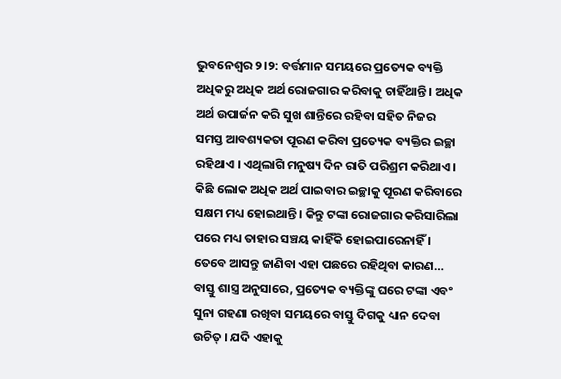ଭୁବନେଶ୍ବର ୨।୨: ବର୍ତ୍ତମାନ ସମୟରେ ପ୍ରତ୍ୟେକ ବ୍ୟକ୍ତି ଅଧିକରୁ ଅଧିକ ଅର୍ଥ ରୋଜଗାର କରିବାକୁ ଚାହିଁଥାନ୍ତି । ଅଧିକ ଅର୍ଥ ଉପାର୍ଜନ କରି ସୁଖ ଶାନ୍ତିରେ ରହିବା ସହିତ ନିଜର ସମସ୍ତ ଆବଶ୍ୟକତା ପୂରଣ କରିବା ପ୍ରତ୍ୟେକ ବ୍ୟକ୍ତିର ଇଚ୍ଛା ରହିଥାଏ । ଏଥିଲାଗି ମନୁଷ୍ୟ ଦିନ ରାତି ପରିଶ୍ରମ କରିଥାଏ । କିଛି ଲୋକ ଅଧିକ ଅର୍ଥ ପାଇବାର ଇଚ୍ଛାକୁ ପୂରଣ କରିବାରେ ସକ୍ଷମ ମଧ୍ୟ ହୋଇଥାନ୍ତି । କିନ୍ତୁ ଟଙ୍କା ରୋଜଗାର କରିସାରିଲା ପରେ ମଧ୍ୟ ତାହାର ସଞ୍ଚୟ କାହିଁକି ହୋଇପାରେନାହିଁ । ତେବେ ଆସନ୍ତୁ ଜାଣିବା ଏହା ପଛରେ ରହିଥିବା କାରଣ…
ବାସ୍ତୁ ଶାସ୍ତ୍ର ଅନୁସାରେ, ପ୍ରତ୍ୟେକ ବ୍ୟକ୍ତିଙ୍କୁ ଘରେ ଟଙ୍କା ଏବଂ ସୁନା ଗହଣା ରଖିବା ସମୟରେ ବାସ୍ତୁ ଦିଗକୁ ଧ୍ୟାନ ଦେବା ଉଚିତ୍ । ଯଦି ଏହାକୁ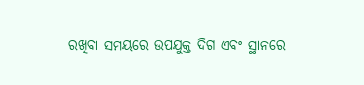ରଖିବା ସମୟରେ ଉପଯୁକ୍ତ ଦିଗ ଏବଂ ସ୍ଥାନରେ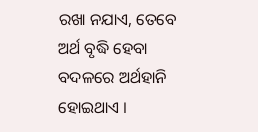ରଖା ନଯାଏ, ତେବେ ଅର୍ଥ ବୃଦ୍ଧି ହେବା ବଦଳରେ ଅର୍ଥହାନି ହୋଇଥାଏ ।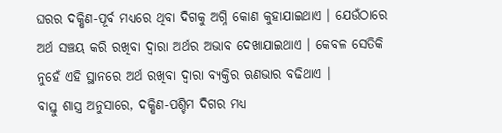ଘରର ଦକ୍ଷିଣ-ପୂର୍ବ ମଧ୍ୟରେ ଥିବା ଦିଗକୁ ଅଗ୍ନି କୋଣ କୁହାଯାଇଥାଏ । ଯେଉଁଠାରେ ଅର୍ଥ ସଞ୍ଚୟ କରି ରଖିବା ଦ୍ବାରା ଅର୍ଥର ଅଭାବ ଦେଖାଯାଇଥାଏ । କେବଳ ସେତିକି ନୁହେଁ ଏହି ସ୍ଥାନରେ ଅର୍ଥ ରଖିବା ଦ୍ବାରା ବ୍ୟକ୍ତିର ଋଣଭାର ବଢିଥାଏ ।
ବାସ୍ତୁ ଶାସ୍ତ୍ର ଅନୁସାରେ, ଦକ୍ଷିଣ-ପଶ୍ଚିମ ଦିଗର ମଧ୍ୟ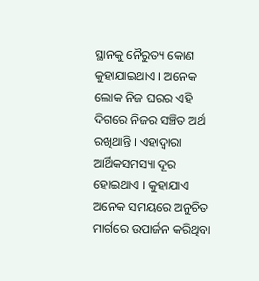ସ୍ଥାନକୁ ନୈରୁତ୍ୟ କୋଣ କୁହାଯାଇଥାଏ । ଅନେକ ଲୋକ ନିଜ ଘରର ଏହି ଦିଗରେ ନିଜର ସଞ୍ଚିତ ଅର୍ଥ ରଖିଥାନ୍ତି । ଏହାଦ୍ବାରା ଆର୍ଥିକସମସ୍ୟା ଦୂର ହୋଇଥାଏ । କୁହାଯାଏ ଅନେକ ସମୟରେ ଅନୁଚିତ ମାର୍ଗରେ ଉପାର୍ଜନ କରିଥିବା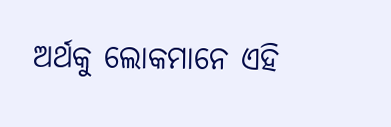ଅର୍ଥକୁ ଲୋକମାନେ ଏହି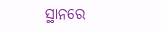ସ୍ଥାନରେ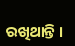ରଖିଥାନ୍ତି ।